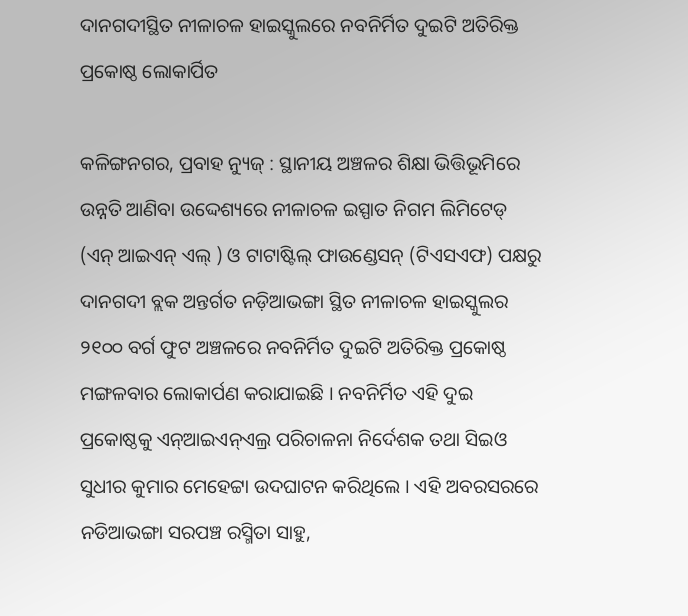ଦାନଗଦୀସ୍ଥିତ ନୀଳାଚଳ ହାଇସ୍କୁଲରେ ନବନିର୍ମିତ ଦୁଇଟି ଅତିରିକ୍ତ ପ୍ରକୋଷ୍ଠ ଲୋକାର୍ପିତ

କଳିଙ୍ଗନଗର, ପ୍ରବାହ ନ୍ୟୁଜ୍ : ସ୍ଥାନୀୟ ଅଞ୍ଚଳର ଶିକ୍ଷା ଭିତ୍ତିଭୂମିରେ ଉନ୍ନତି ଆଣିବା ଉଦ୍ଦେଶ୍ୟରେ ନୀଳାଚଳ ଇସ୍ପାତ ନିଗମ ଲିମିଟେଡ୍ (ଏନ୍ ଆଇଏନ୍ ଏଲ୍ ) ଓ ଟାଟାଷ୍ଟିଲ୍ ଫାଉଣ୍ଡେସନ୍ (ଟିଏସଏଫ) ପକ୍ଷରୁ ଦାନଗଦୀ ବ୍ଲକ ଅନ୍ତର୍ଗତ ନଡ଼ିଆଭଙ୍ଗା ସ୍ଥିତ ନୀଳାଚଳ ହାଇସ୍କୁଲର ୨୧୦୦ ବର୍ଗ ଫୁଟ ଅଞ୍ଚଳରେ ନବନିର୍ମିତ ଦୁଇଟି ଅତିରିକ୍ତ ପ୍ରକୋଷ୍ଠ ମଙ୍ଗଳବାର ଲୋକାର୍ପଣ କରାଯାଇଛି । ନବନିର୍ମିତ ଏହି ଦୁଇ ପ୍ରକୋଷ୍ଠକୁ ଏନ୍ଆଇଏନ୍ଏଲ୍ର ପରିଚାଳନା ନିର୍ଦେଶକ ତଥା ସିଇଓ ସୁଧୀର କୁମାର ମେହେଟ୍ଟା ଉଦଘାଟନ କରିଥିଲେ । ଏହି ଅବରସରରେ ନଡିଆଭଙ୍ଗା ସରପଞ୍ଚ ରସ୍ମିତା ସାହୁ,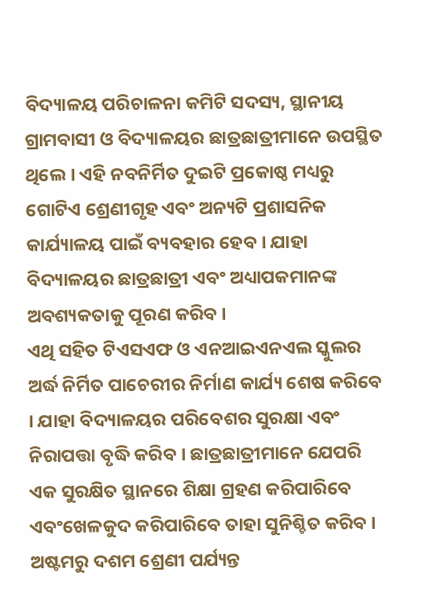ବିଦ୍ୟାଳୟ ପରିଚାଳନା କମିଟି ସଦସ୍ୟ, ସ୍ଥାନୀୟ ଗ୍ରାମବାସୀ ଓ ବିଦ୍ୟାଳୟର ଛାତ୍ରଛାତ୍ରୀମାନେ ଉପସ୍ଥିତ ଥିଲେ । ଏହି ନବନିର୍ମିତ ଦୁଇଟି ପ୍ରକୋଷ୍ଠ ମଧ୍ୟରୁ ଗୋଟିଏ ଶ୍ରେଣୀଗୃହ ଏବଂ ଅନ୍ୟଟି ପ୍ରଶାସନିକ କାର୍ଯ୍ୟାଳୟ ପାଇଁ ବ୍ୟବହାର ହେବ । ଯାହା ବିଦ୍ୟାଳୟର ଛାତ୍ରଛାତ୍ରୀ ଏବଂ ଅଧ୍ୟାପକମାନଙ୍କ ଅବଶ୍ୟକତାକୁ ପୂରଣ କରିବ ।
ଏଥି ସହିତ ଟିଏସଏଫ ଓ ଏନଆଇଏନଏଲ ସ୍କୁଲର ଅର୍ଦ୍ଧ ନିର୍ମିତ ପାଚେରୀର ନିର୍ମାଣ କାର୍ଯ୍ୟ ଶେଷ କରିବେ । ଯାହା ବିଦ୍ୟାଳୟର ପରିବେଶର ସୁରକ୍ଷା ଏବଂ ନିରାପତ୍ତା ବୃଦ୍ଧି କରିବ । ଛାତ୍ରଛାତ୍ରୀମାନେ ଯେପରି ଏକ ସୁରକ୍ଷିତ ସ୍ଥାନରେ ଶିକ୍ଷା ଗ୍ରହଣ କରିପାରିବେ ଏବଂଖେଳକୁଦ କରିପାରିବେ ତାହା ସୁନିଶ୍ଚିତ କରିବ । ଅଷ୍ଟମରୁ ଦଶମ ଶ୍ରେଣୀ ପର୍ଯ୍ୟନ୍ତ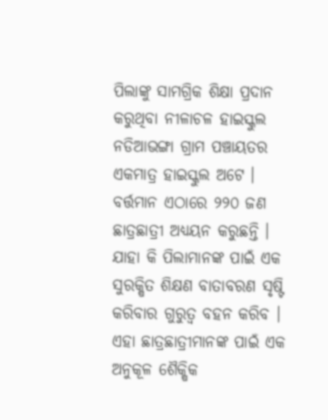ପିଲାଙ୍କୁ ସାମଗ୍ରିକ ଶିକ୍ଷା ପ୍ରଦାନ କରୁଥିବା ନୀଳାଚଳ ହାଇସ୍କୁଲ ନଡିଆଭଙ୍ଗା ଗ୍ରାମ ପଞ୍ଚାୟତର ଏକମାତ୍ର ହାଇସ୍କୁଲ ଅଟେ । ବର୍ତ୍ତମାନ ଏଠାରେ ୨୨୦ ଜଣ ଛାତ୍ରଛାତ୍ରୀ ଅଧ୍ୟୟନ କରୁଛନ୍ତି । ଯାହା କି ପିଲାମାନଙ୍କ ପାଇଁ ଏକ ସୁରକ୍ଷିତ ଶିକ୍ଷଣ ବାତାବରଣ ସୃଷ୍ଟି କରିବାର ଗୁରୁତ୍ୱ ବହନ କରିବ । ଏହା ଛାତ୍ରଛାତ୍ରୀମାନଙ୍କ ପାଇଁ ଏକ ଅନୁକୂଳ ଶୈକ୍ଷିକ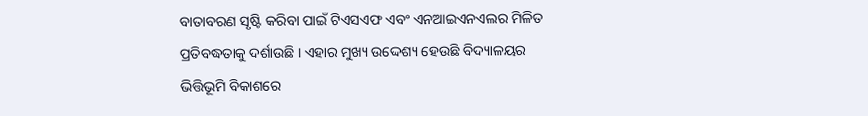ବାତାବରଣ ସୃଷ୍ଟି କରିବା ପାଇଁ ଟିଏସଏଫ ଏବଂ ଏନଆଇଏନଏଲର ମିଳିତ ପ୍ରତିବଦ୍ଧତାକୁ ଦର୍ଶାଉଛି । ଏହାର ମୁଖ୍ୟ ଉଦ୍ଦେଶ୍ୟ ହେଉଛି ବିଦ୍ୟାଳୟର ଭିତ୍ତିଭୂମି ବିକାଶରେ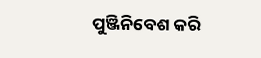ପୁଞ୍ଜିନିବେଶ କରି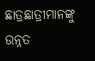ଛାତ୍ରଛାତ୍ରୀମାନଙ୍କୁ ଉନ୍ନତ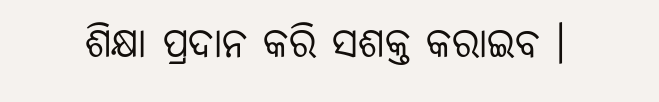ଶିକ୍ଷା ପ୍ରଦାନ କରି ସଶକ୍ତ କରାଇବ ।